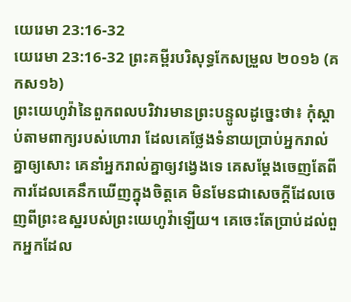យេរេមា 23:16-32
យេរេមា 23:16-32 ព្រះគម្ពីរបរិសុទ្ធកែសម្រួល ២០១៦ (គកស១៦)
ព្រះយេហូវ៉ានៃពួកពលបរិវារមានព្រះបន្ទូលដូច្នេះថា៖ កុំស្តាប់តាមពាក្យរបស់ហោរា ដែលគេថ្លែងទំនាយប្រាប់អ្នករាល់គ្នាឲ្យសោះ គេនាំអ្នករាល់គ្នាឲ្យវង្វេងទេ គេសម្ដែងចេញតែពីការដែលគេនឹកឃើញក្នុងចិត្តគេ មិនមែនជាសេចក្ដីដែលចេញពីព្រះឧស្ឋរបស់ព្រះយេហូវ៉ាឡើយ។ គេចេះតែប្រាប់ដល់ពួកអ្នកដែល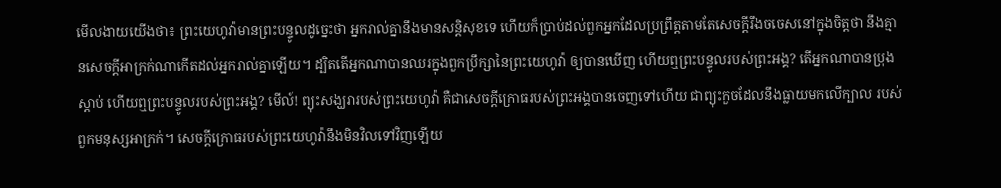មើលងាយយើងថា៖ ព្រះយេហូវ៉ាមានព្រះបន្ទូលដូច្នេះថា អ្នករាល់គ្នានឹងមានសន្តិសុខទេ ហើយក៏ប្រាប់ដល់ពួកអ្នកដែលប្រព្រឹត្តតាមតែសេចក្ដីរឹងចចេសនៅក្នុងចិត្តថា នឹងគ្មានសេចក្ដីអាក្រក់ណាកើតដល់អ្នករាល់គ្នាឡើយ។ ដ្បិតតើអ្នកណាបានឈរក្នុងពួកប្រឹក្សានៃព្រះយេហូវ៉ា ឲ្យបានឃើញ ហើយឮព្រះបន្ទូលរបស់ព្រះអង្គ? តើអ្នកណាបានប្រុងស្តាប់ ហើយឮព្រះបន្ទូលរបស់ព្រះអង្គ? មើល៍! ព្យុះសង្ឃរារបស់ព្រះយេហូវ៉ា គឺជាសេចក្ដីក្រោធរបស់ព្រះអង្គបានចេញទៅហើយ ជាព្យុះកួចដែលនឹងធ្លាយមកលើក្បាល របស់ពួកមនុស្សអាក្រក់។ សេចក្ដីក្រោធរបស់ព្រះយេហូវ៉ានឹងមិនវិលទៅវិញឡើយ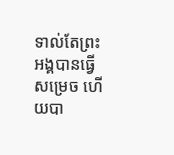ទាល់តែព្រះអង្គបានធ្វើសម្រេច ហើយបា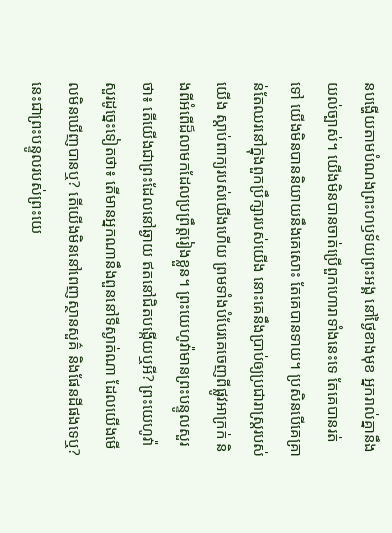នបង្ហើយតាមបំណងព្រះហឫទ័យព្រះអង្គ នៅថ្ងៃខាងមុខ អ្នករាល់គ្នានឹងយល់ច្បាស់។ យើងមិនបានចាត់ប្រើពួកហោរាទាំងនេះទេ តែគេបានរត់ទៅ យើងមិនបាននិយាយនឹងគេសោះ តែគេបានទាយ។ ប្រសិនបើគេគ្រាន់តែឈរនៅក្នុងពួកប្រឹក្សារបស់យើង នោះគេនឹងប្រាប់ឲ្យប្រជារាស្ត្ររបស់យើង ស្តាប់ពាក្យរបស់យើងហើយ ព្រមទាំងបំបែរគេចេញពីផ្លូវអាក្រក់ និងពីអំពើដ៏លាមកដែលប្រព្រឹត្តរៀងខ្លួន។ ព្រះយេហូវ៉ាមានព្រះបន្ទូលសួរថា៖ តើយើងជាព្រះដែលនៅឆ្ងាយ ឥតនៅជិតបង្កើយឬអី? ព្រះយេហូវ៉ាសួរដូច្នេះទៀតថា៖ តើមានអ្នកណានឹងពួននៅទីស្ងាត់ណា ដែលយើងមើលមិនឃើញបានឬ? តើយើងមិននៅពេញស្ថានសួគ៌ និងផែនដីផងទេឬ? នេះជាព្រះបន្ទូលរបស់ព្រះយេ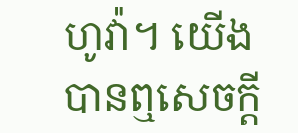ហូវ៉ា។ យើងបានឮសេចក្ដី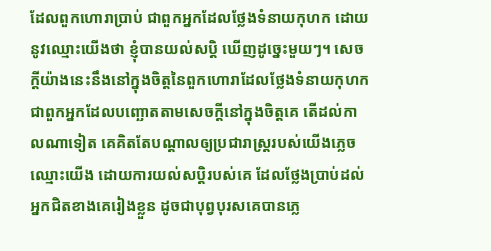ដែលពួកហោរាប្រាប់ ជាពួកអ្នកដែលថ្លែងទំនាយកុហក ដោយនូវឈ្មោះយើងថា ខ្ញុំបានយល់សប្តិ ឃើញដូច្នេះមួយៗ។ សេចក្ដីយ៉ាងនេះនឹងនៅក្នុងចិត្តនៃពួកហោរាដែលថ្លែងទំនាយកុហក ជាពួកអ្នកដែលបញ្ឆោតតាមសេចក្ដីនៅក្នុងចិត្តគេ តើដល់កាលណាទៀត គេគិតតែបណ្ដាលឲ្យប្រជារាស្ត្ររបស់យើងភ្លេចឈ្មោះយើង ដោយការយល់សប្តិរបស់គេ ដែលថ្លែងប្រាប់ដល់អ្នកជិតខាងគេរៀងខ្លួន ដូចជាបុព្វបុរសគេបានភ្លេ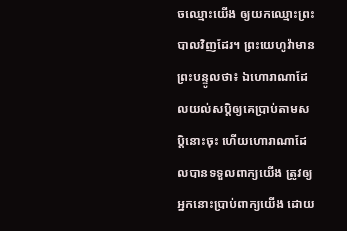ចឈ្មោះយើង ឲ្យយកឈ្មោះព្រះបាលវិញដែរ។ ព្រះយេហូវ៉ាមានព្រះបន្ទូលថា៖ ឯហោរាណាដែលយល់សប្តិឲ្យគេប្រាប់តាមសប្តិនោះចុះ ហើយហោរាណាដែលបានទទួលពាក្យយើង ត្រូវឲ្យអ្នកនោះប្រាប់ពាក្យយើង ដោយ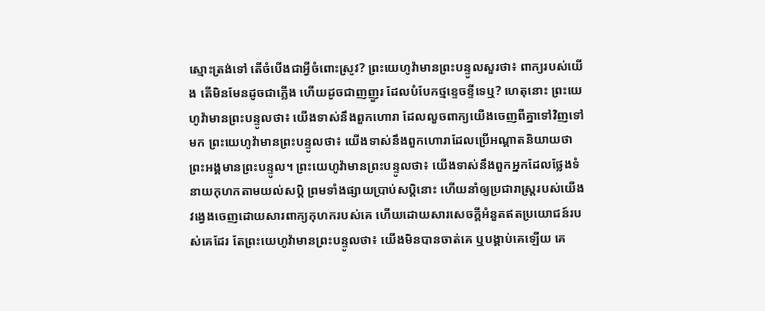ស្មោះត្រង់ទៅ តើចំបើងជាអ្វីចំពោះស្រូវ? ព្រះយេហូវ៉ាមានព្រះបន្ទូលសួរថា៖ ពាក្យរបស់យើង តើមិនមែនដូចជាភ្លើង ហើយដូចជាញញួរ ដែលបំបែកថ្មខ្ទេចខ្ទីទេឬ? ហេតុនោះ ព្រះយេហូវ៉ាមានព្រះបន្ទូលថា៖ យើងទាស់នឹងពួកហោរា ដែលលួចពាក្យយើងចេញពីគ្នាទៅវិញទៅមក ព្រះយេហូវ៉ាមានព្រះបន្ទូលថា៖ យើងទាស់នឹងពួកហោរាដែលប្រើអណ្ដាតនិយាយថា ព្រះអង្គមានព្រះបន្ទូល។ ព្រះយេហូវ៉ាមានព្រះបន្ទូលថា៖ យើងទាស់នឹងពួកអ្នកដែលថ្លែងទំនាយកុហកតាមយល់សប្តិ ព្រមទាំងផ្សាយប្រាប់សប្តិនោះ ហើយនាំឲ្យប្រជារាស្ត្ររបស់យើងវង្វេងចេញដោយសារពាក្យកុហករបស់គេ ហើយដោយសារសេចក្ដីអំនួតឥតប្រយោជន៍របស់គេដែរ តែព្រះយេហូវ៉ាមានព្រះបន្ទូលថា៖ យើងមិនបានចាត់គេ ឬបង្គាប់គេឡើយ គេ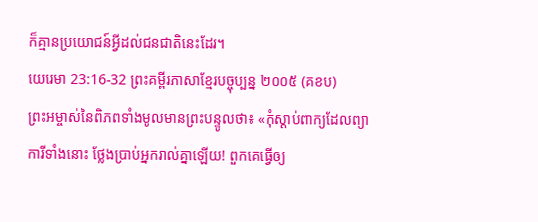ក៏គ្មានប្រយោជន៍អ្វីដល់ជនជាតិនេះដែរ។
យេរេមា 23:16-32 ព្រះគម្ពីរភាសាខ្មែរបច្ចុប្បន្ន ២០០៥ (គខប)
ព្រះអម្ចាស់នៃពិភពទាំងមូលមានព្រះបន្ទូលថា៖ «កុំស្ដាប់ពាក្យដែលព្យាការីទាំងនោះ ថ្លែងប្រាប់អ្នករាល់គ្នាឡើយ! ពួកគេធ្វើឲ្យ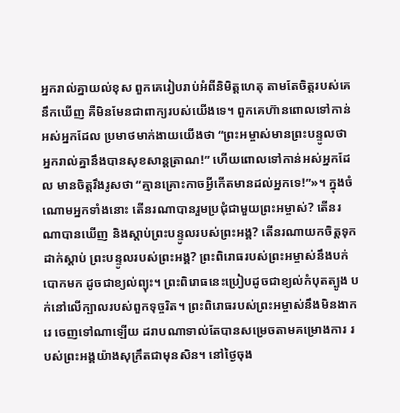អ្នករាល់គ្នាយល់ខុស ពួកគេរៀបរាប់អំពីនិមិត្តហេតុ តាមតែចិត្តរបស់គេនឹកឃើញ គឺមិនមែនជាពាក្យរបស់យើងទេ។ ពួកគេហ៊ានពោលទៅកាន់អស់អ្នកដែល ប្រមាថមាក់ងាយយើងថា “ព្រះអម្ចាស់មានព្រះបន្ទូលថា អ្នករាល់គ្នានឹងបានសុខសាន្តត្រាណ!” ហើយពោលទៅកាន់អស់អ្នកដែល មានចិត្តរឹងរូសថា “គ្មានគ្រោះកាចអ្វីកើតមានដល់អ្នកទេ!”»។ ក្នុងចំណោមអ្នកទាំងនោះ តើនរណាបានរួមប្រជុំជាមួយព្រះអម្ចាស់? តើនរណាបានឃើញ និងស្ដាប់ព្រះបន្ទូលរបស់ព្រះអង្គ? តើនរណាយកចិត្តទុកដាក់ស្ដាប់ ព្រះបន្ទូលរបស់ព្រះអង្គ? ព្រះពិរោធរបស់ព្រះអម្ចាស់នឹងបក់បោកមក ដូចជាខ្យល់ព្យុះ។ ព្រះពិរោធនេះប្រៀបដូចជាខ្យល់កំបុតត្បូង បក់នៅលើក្បាលរបស់ពួកទុច្ចរិត។ ព្រះពិរោធរបស់ព្រះអម្ចាស់នឹងមិនងាករេ ចេញទៅណាឡើយ ដរាបណាទាល់តែបានសម្រេចតាមគម្រោងការ របស់ព្រះអង្គយ៉ាងសុក្រឹតជាមុនសិន។ នៅថ្ងៃចុង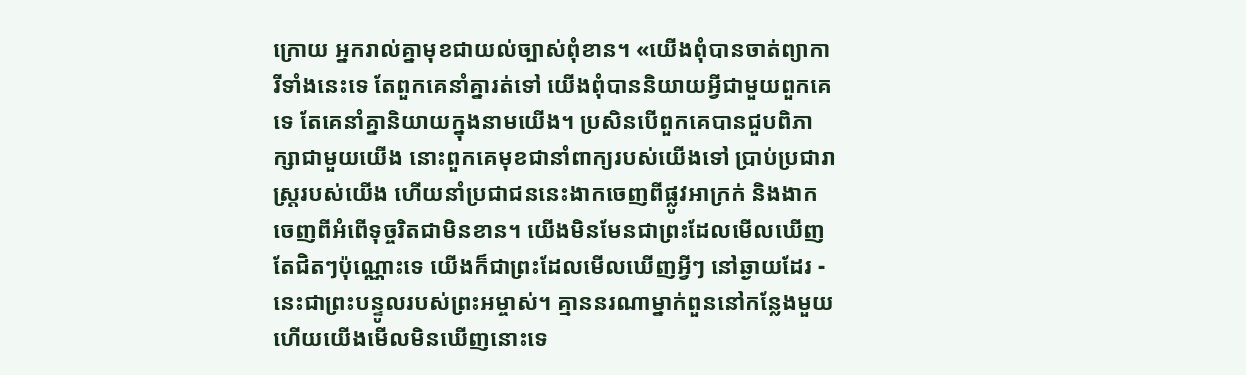ក្រោយ អ្នករាល់គ្នាមុខជាយល់ច្បាស់ពុំខាន។ «យើងពុំបានចាត់ព្យាការីទាំងនេះទេ តែពួកគេនាំគ្នារត់ទៅ យើងពុំបាននិយាយអ្វីជាមួយពួកគេទេ តែគេនាំគ្នានិយាយក្នុងនាមយើង។ ប្រសិនបើពួកគេបានជួបពិភាក្សាជាមួយយើង នោះពួកគេមុខជានាំពាក្យរបស់យើងទៅ ប្រាប់ប្រជារាស្ត្ររបស់យើង ហើយនាំប្រជាជននេះងាកចេញពីផ្លូវអាក្រក់ និងងាកចេញពីអំពើទុច្ចរិតជាមិនខាន។ យើងមិនមែនជាព្រះដែលមើលឃើញ តែជិតៗប៉ុណ្ណោះទេ យើងក៏ជាព្រះដែលមើលឃើញអ្វីៗ នៅឆ្ងាយដែរ - នេះជាព្រះបន្ទូលរបស់ព្រះអម្ចាស់។ គ្មាននរណាម្នាក់ពួននៅកន្លែងមួយ ហើយយើងមើលមិនឃើញនោះទេ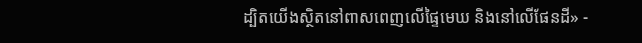ដ្បិតយើងស្ថិតនៅពាសពេញលើផ្ទៃមេឃ និងនៅលើផែនដី» -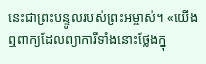នេះជាព្រះបន្ទូលរបស់ព្រះអម្ចាស់។ «យើងឮពាក្យដែលព្យាការីទាំងនោះថ្លែងក្នុ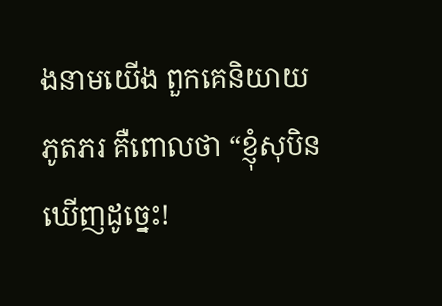ងនាមយើង ពួកគេនិយាយភូតភរ គឺពោលថា “ខ្ញុំសុបិនឃើញដូច្នេះ!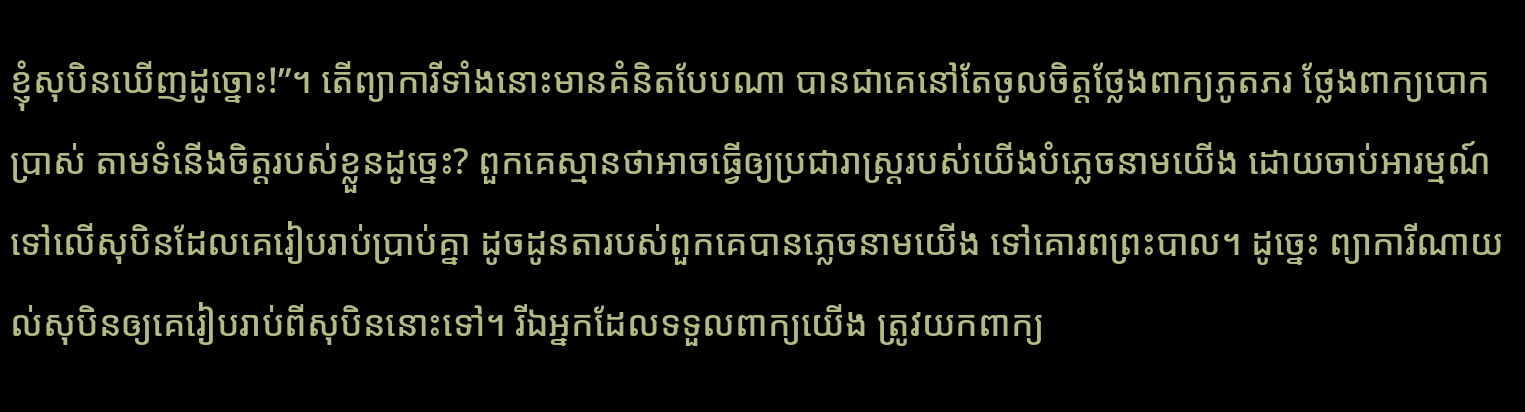ខ្ញុំសុបិនឃើញដូច្នោះ!”។ តើព្យាការីទាំងនោះមានគំនិតបែបណា បានជាគេនៅតែចូលចិត្តថ្លែងពាក្យភូតភរ ថ្លែងពាក្យបោកប្រាស់ តាមទំនើងចិត្តរបស់ខ្លួនដូច្នេះ? ពួកគេស្មានថាអាចធ្វើឲ្យប្រជារាស្ដ្ររបស់យើងបំភ្លេចនាមយើង ដោយចាប់អារម្មណ៍ទៅលើសុបិនដែលគេរៀបរាប់ប្រាប់គ្នា ដូចដូនតារបស់ពួកគេបានភ្លេចនាមយើង ទៅគោរពព្រះបាល។ ដូច្នេះ ព្យាការីណាយល់សុបិនឲ្យគេរៀបរាប់ពីសុបិននោះទៅ។ រីឯអ្នកដែលទទួលពាក្យយើង ត្រូវយកពាក្យ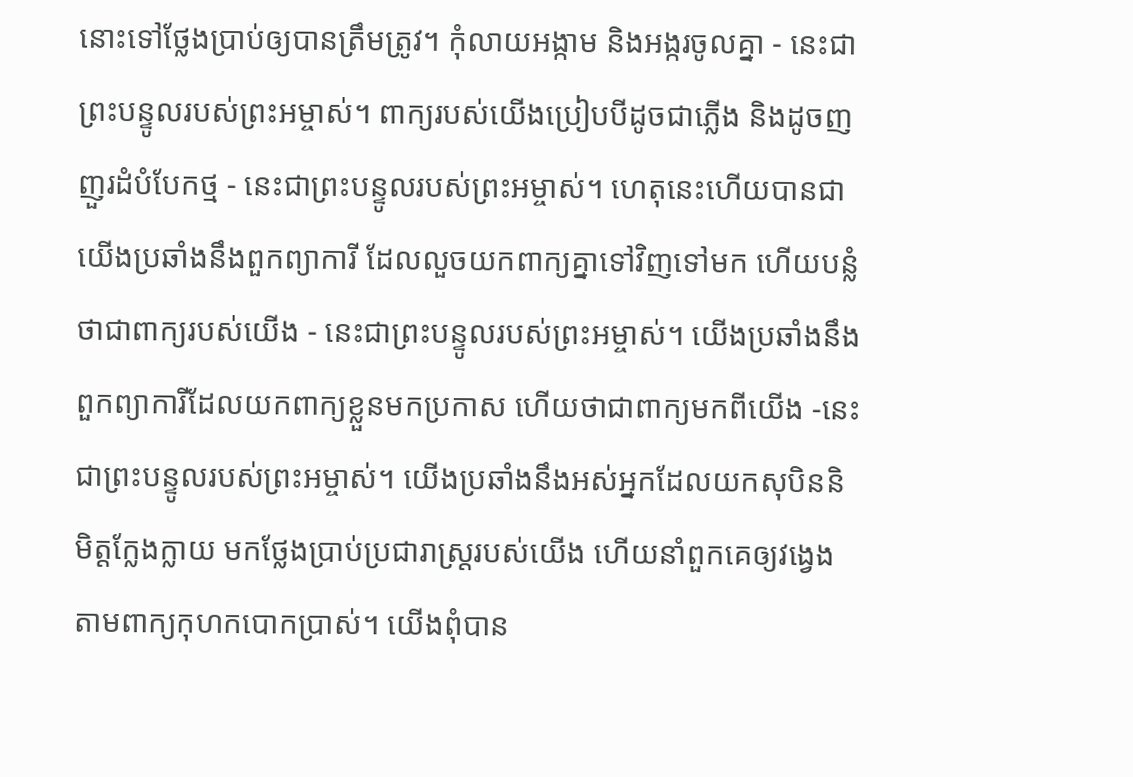នោះទៅថ្លែងប្រាប់ឲ្យបានត្រឹមត្រូវ។ កុំលាយអង្កាម និងអង្ករចូលគ្នា - នេះជាព្រះបន្ទូលរបស់ព្រះអម្ចាស់។ ពាក្យរបស់យើងប្រៀបបីដូចជាភ្លើង និងដូចញញួរដំបំបែកថ្ម - នេះជាព្រះបន្ទូលរបស់ព្រះអម្ចាស់។ ហេតុនេះហើយបានជាយើងប្រឆាំងនឹងពួកព្យាការី ដែលលួចយកពាក្យគ្នាទៅវិញទៅមក ហើយបន្លំថាជាពាក្យរបស់យើង - នេះជាព្រះបន្ទូលរបស់ព្រះអម្ចាស់។ យើងប្រឆាំងនឹងពួកព្យាការីដែលយកពាក្យខ្លួនមកប្រកាស ហើយថាជាពាក្យមកពីយើង -នេះជាព្រះបន្ទូលរបស់ព្រះអម្ចាស់។ យើងប្រឆាំងនឹងអស់អ្នកដែលយកសុបិននិមិត្តក្លែងក្លាយ មកថ្លែងប្រាប់ប្រជារាស្ត្ររបស់យើង ហើយនាំពួកគេឲ្យវង្វេងតាមពាក្យកុហកបោកប្រាស់។ យើងពុំបាន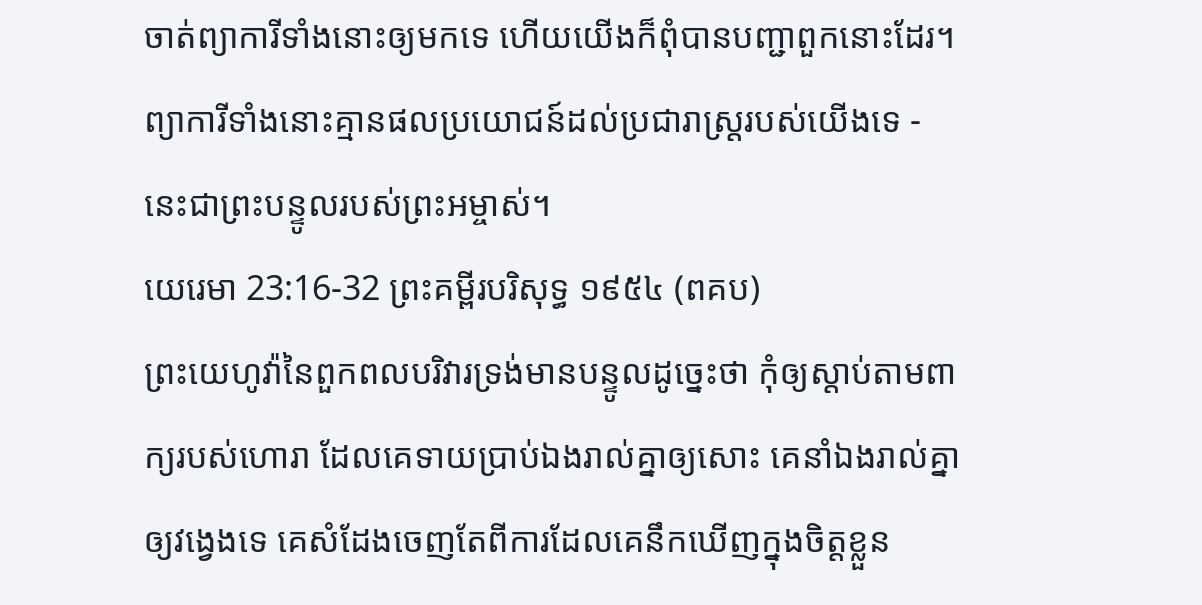ចាត់ព្យាការីទាំងនោះឲ្យមកទេ ហើយយើងក៏ពុំបានបញ្ជាពួកនោះដែរ។ ព្យាការីទាំងនោះគ្មានផលប្រយោជន៍ដល់ប្រជារាស្ត្ររបស់យើងទេ - នេះជាព្រះបន្ទូលរបស់ព្រះអម្ចាស់។
យេរេមា 23:16-32 ព្រះគម្ពីរបរិសុទ្ធ ១៩៥៤ (ពគប)
ព្រះយេហូវ៉ានៃពួកពលបរិវារទ្រង់មានបន្ទូលដូច្នេះថា កុំឲ្យស្តាប់តាមពាក្យរបស់ហោរា ដែលគេទាយប្រាប់ឯងរាល់គ្នាឲ្យសោះ គេនាំឯងរាល់គ្នាឲ្យវង្វេងទេ គេសំដែងចេញតែពីការដែលគេនឹកឃើញក្នុងចិត្តខ្លួន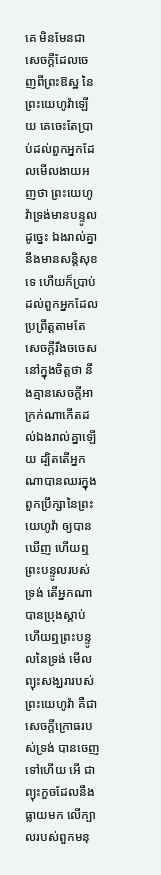គេ មិនមែនជាសេចក្ដីដែលចេញពីព្រះឱស្ឋ នៃព្រះយេហូវ៉ាឡើយ គេចេះតែប្រាប់ដល់ពួកអ្នកដែលមើលងាយអញថា ព្រះយេហូវ៉ាទ្រង់មានបន្ទូលដូច្នេះ ឯងរាល់គ្នានឹងមានសន្តិសុខទេ ហើយក៏ប្រាប់ដល់ពួកអ្នកដែលប្រព្រឹត្តតាមតែសេចក្ដីរឹងចចេសនៅក្នុងចិត្តថា នឹងគ្មានសេចក្ដីអាក្រក់ណាកើតដល់ឯងរាល់គ្នាឡើយ ដ្បិតតើអ្នកណាបានឈរក្នុងពួកប្រឹក្សានៃព្រះយេហូវ៉ា ឲ្យបានឃើញ ហើយឮព្រះបន្ទូលរបស់ទ្រង់ តើអ្នកណាបានប្រុងស្តាប់ ហើយឮព្រះបន្ទូលនៃទ្រង់ មើល ព្យុះសង្ឃរារបស់ព្រះយេហូវ៉ា គឺជាសេចក្ដីក្រោធរបស់ទ្រង់ បានចេញទៅហើយ អើ ជាព្យុះកួចដែលនឹងធ្លាយមក លើក្បាលរបស់ពួកមនុ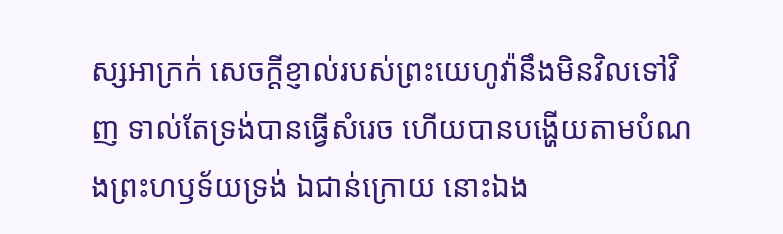ស្សអាក្រក់ សេចក្ដីខ្ញាល់របស់ព្រះយេហូវ៉ានឹងមិនវិលទៅវិញ ទាល់តែទ្រង់បានធ្វើសំរេច ហើយបានបង្ហើយតាមបំណងព្រះហឫទ័យទ្រង់ ឯជាន់ក្រោយ នោះឯង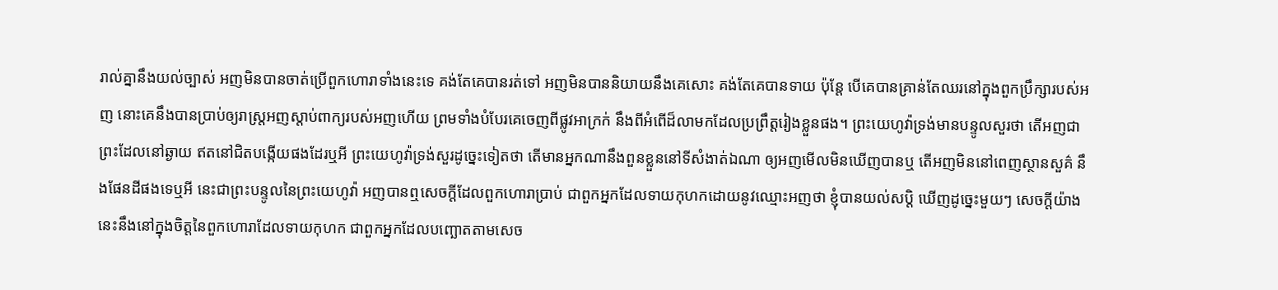រាល់គ្នានឹងយល់ច្បាស់ អញមិនបានចាត់ប្រើពួកហោរាទាំងនេះទេ គង់តែគេបានរត់ទៅ អញមិនបាននិយាយនឹងគេសោះ គង់តែគេបានទាយ ប៉ុន្តែ បើគេបានគ្រាន់តែឈរនៅក្នុងពួកប្រឹក្សារបស់អញ នោះគេនឹងបានប្រាប់ឲ្យរាស្ត្រអញស្តាប់ពាក្យរបស់អញហើយ ព្រមទាំងបំបែរគេចេញពីផ្លូវអាក្រក់ នឹងពីអំពើដ៏លាមកដែលប្រព្រឹត្តរៀងខ្លួនផង។ ព្រះយេហូវ៉ាទ្រង់មានបន្ទូលសួរថា តើអញជាព្រះដែលនៅឆ្ងាយ ឥតនៅជិតបង្កើយផងដែរឬអី ព្រះយេហូវ៉ាទ្រង់សួរដូច្នេះទៀតថា តើមានអ្នកណានឹងពួនខ្លួននៅទីសំងាត់ឯណា ឲ្យអញមើលមិនឃើញបានឬ តើអញមិននៅពេញស្ថានសួគ៌ នឹងផែនដីផងទេឬអី នេះជាព្រះបន្ទូលនៃព្រះយេហូវ៉ា អញបានឮសេចក្ដីដែលពួកហោរាប្រាប់ ជាពួកអ្នកដែលទាយកុហកដោយនូវឈ្មោះអញថា ខ្ញុំបានយល់សប្តិ ឃើញដូច្នេះមួយៗ សេចក្ដីយ៉ាងនេះនឹងនៅក្នុងចិត្តនៃពួកហោរាដែលទាយកុហក ជាពួកអ្នកដែលបញ្ឆោតតាមសេច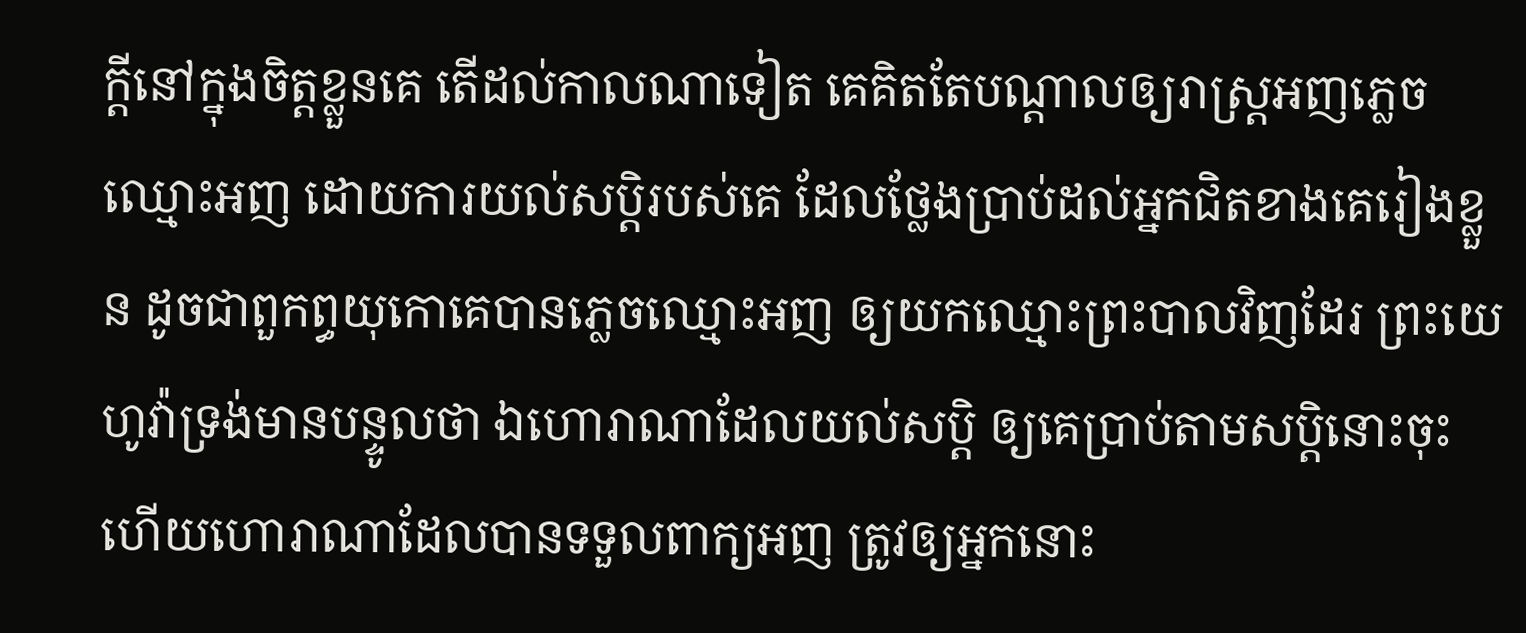ក្ដីនៅក្នុងចិត្តខ្លួនគេ តើដល់កាលណាទៀត គេគិតតែបណ្តាលឲ្យរាស្ត្រអញភ្លេចឈ្មោះអញ ដោយការយល់សប្តិរបស់គេ ដែលថ្លែងប្រាប់ដល់អ្នកជិតខាងគេរៀងខ្លួន ដូចជាពួកព្ធយុកោគេបានភ្លេចឈ្មោះអញ ឲ្យយកឈ្មោះព្រះបាលវិញដែរ ព្រះយេហូវ៉ាទ្រង់មានបន្ទូលថា ឯហោរាណាដែលយល់សប្តិ ឲ្យគេប្រាប់តាមសប្តិនោះចុះ ហើយហោរាណាដែលបានទទួលពាក្យអញ ត្រូវឲ្យអ្នកនោះ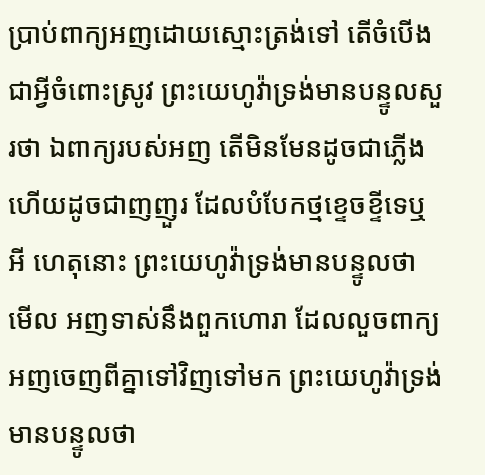ប្រាប់ពាក្យអញដោយស្មោះត្រង់ទៅ តើចំបើងជាអ្វីចំពោះស្រូវ ព្រះយេហូវ៉ាទ្រង់មានបន្ទូលសួរថា ឯពាក្យរបស់អញ តើមិនមែនដូចជាភ្លើង ហើយដូចជាញញួរ ដែលបំបែកថ្មខ្ទេចខ្ទីទេឬអី ហេតុនោះ ព្រះយេហូវ៉ាទ្រង់មានបន្ទូលថា មើល អញទាស់នឹងពួកហោរា ដែលលួចពាក្យអញចេញពីគ្នាទៅវិញទៅមក ព្រះយេហូវ៉ាទ្រង់មានបន្ទូលថា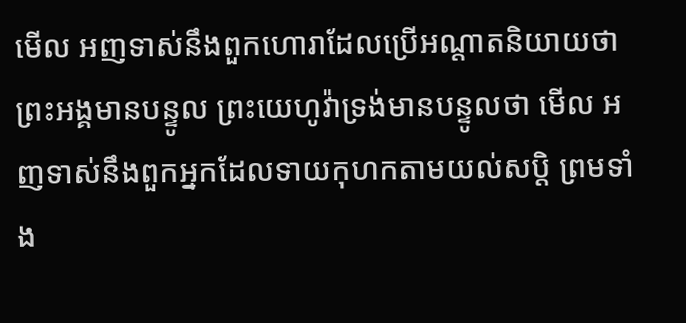មើល អញទាស់នឹងពួកហោរាដែលប្រើអណ្តាតនិយាយថា ព្រះអង្គមានបន្ទូល ព្រះយេហូវ៉ាទ្រង់មានបន្ទូលថា មើល អញទាស់នឹងពួកអ្នកដែលទាយកុហកតាមយល់សប្តិ ព្រមទាំង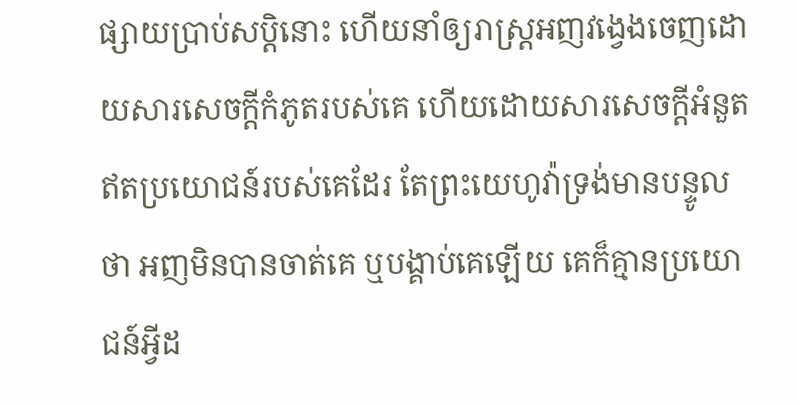ផ្សាយប្រាប់សប្តិនោះ ហើយនាំឲ្យរាស្ត្រអញវង្វេងចេញដោយសារសេចក្ដីកំភូតរបស់គេ ហើយដោយសារសេចក្ដីអំនួតឥតប្រយោជន៍របស់គេដែរ តែព្រះយេហូវ៉ាទ្រង់មានបន្ទូលថា អញមិនបានចាត់គេ ឬបង្គាប់គេឡើយ គេក៏គ្មានប្រយោជន៍អ្វីដ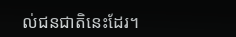ល់ជនជាតិនេះដែរ។